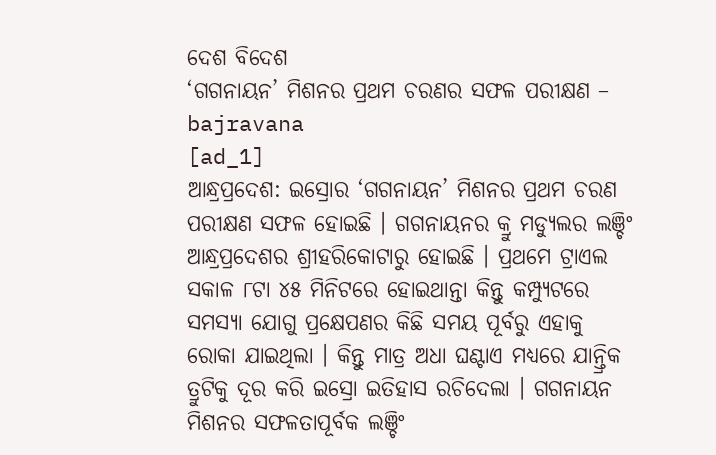ଦେଶ ବିଦେଶ
‘ଗଗନାୟନ’ ମିଶନର ପ୍ରଥମ ଚରଣର ସଫଳ ପରୀକ୍ଷଣ – bajravana
[ad_1]
ଆନ୍ଧ୍ରପ୍ରଦେଶ: ଇସ୍ରୋର ‘ଗଗନାୟନ’ ମିଶନର ପ୍ରଥମ ଚରଣ ପରୀକ୍ଷଣ ସଫଳ ହୋଇଛି । ଗଗନାୟନର କ୍ରୁ ମଡ୍ୟୁଲର ଲଞ୍ଚିଂ ଆନ୍ଧ୍ରପ୍ରଦେଶର ଶ୍ରୀହରିକୋଟାରୁ ହୋଇଛି । ପ୍ରଥମେ ଟ୍ରାଏଲ ସକାଳ ୮ଟା ୪୫ ମିନିଟରେ ହୋଇଥାନ୍ତା କିନ୍ତୁ କମ୍ପ୍ୟୁଟରେ ସମସ୍ୟା ଯୋଗୁ ପ୍ରକ୍ଷେପଣର କିଛି ସମୟ ପୂର୍ବରୁ ଏହାକୁ ରୋକା ଯାଇଥିଲା । କିନ୍ତୁ ମାତ୍ର ଅଧା ଘଣ୍ଟାଏ ମଧ୍ୟରେ ଯାନ୍ତ୍ରିକ ତ୍ରୁଟିକୁ ଦୂର କରି ଇସ୍ରୋ ଇତିହାସ ରଚିଦେଲା । ଗଗନାୟନ ମିଶନର ସଫଳତାପୂର୍ବକ ଲଞ୍ଚିଂ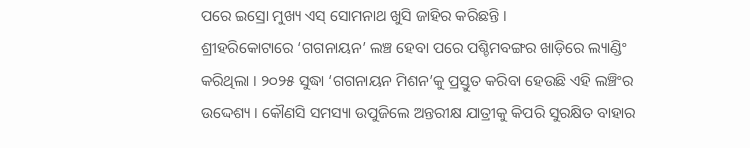ପରେ ଇସ୍ରୋ ମୁଖ୍ୟ ଏସ୍ ସୋମନାଥ ଖୁସି ଜାହିର କରିଛନ୍ତି ।
ଶ୍ରୀହରିକୋଟାରେ ‘ଗଗନାୟନ’ ଲଞ୍ଚ ହେବା ପରେ ପଶ୍ଚିମବଙ୍ଗର ଖାଡ଼ିରେ ଲ୍ୟାଣ୍ଡିଂ କରିଥିଲା । ୨୦୨୫ ସୁଦ୍ଧା ‘ଗଗନାୟନ ମିଶନ’କୁ ପ୍ରସ୍ତୁତ କରିବା ହେଉଛି ଏହି ଲଞ୍ଚିଂର ଉଦ୍ଦେଶ୍ୟ । କୌଣସି ସମସ୍ୟା ଉପୁଜିଲେ ଅନ୍ତରୀକ୍ଷ ଯାତ୍ରୀକୁ କିପରି ସୁରକ୍ଷିତ ବାହାର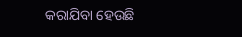କରାଯିବା ହେଉଛି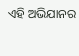ଏହି ଅଭିଯାନର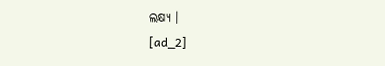ଲକ୍ଷ୍ୟ ।
[ad_2]